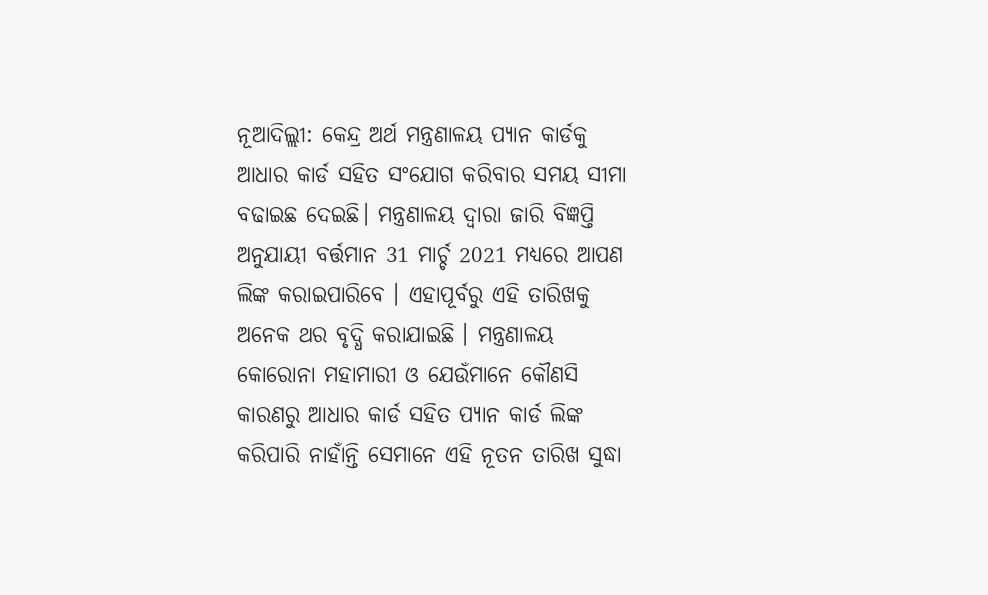ନୂଆଦିଲ୍ଲୀ: କେନ୍ଦ୍ର ଅର୍ଥ ମନ୍ତ୍ରଣାଳୟ ପ୍ୟାନ କାର୍ଡକୁ ଆଧାର କାର୍ଡ ସହିତ ସଂଯୋଗ କରିବାର ସମୟ ସୀମା ବଢାଇଛ ଦେଇଛି। ମନ୍ତ୍ରଣାଳୟ ଦ୍ବାରା ଜାରି ବିଜ୍ଞପ୍ତି ଅନୁଯାୟୀ ବର୍ତ୍ତମାନ 31 ମାର୍ଚ୍ଚ 2021 ମଧ୍ୟରେ ଆପଣ ଲିଙ୍କ କରାଇପାରିବେ । ଏହାପୂର୍ବରୁ ଏହି ତାରିଖକୁ ଅନେକ ଥର ବୃଦ୍ଧି କରାଯାଇଛି । ମନ୍ତ୍ରଣାଳୟ କୋରୋନା ମହାମାରୀ ଓ ଯେଉଁମାନେ କୌଣସି କାରଣରୁ ଆଧାର କାର୍ଡ ସହିତ ପ୍ୟାନ କାର୍ଡ ଲିଙ୍କ କରିପାରି ନାହାଁନ୍ତି ସେମାନେ ଏହି ନୂତନ ତାରିଖ ସୁଦ୍ଧା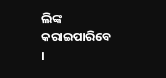ଲିଙ୍କ କରାଇପାରିବେ ।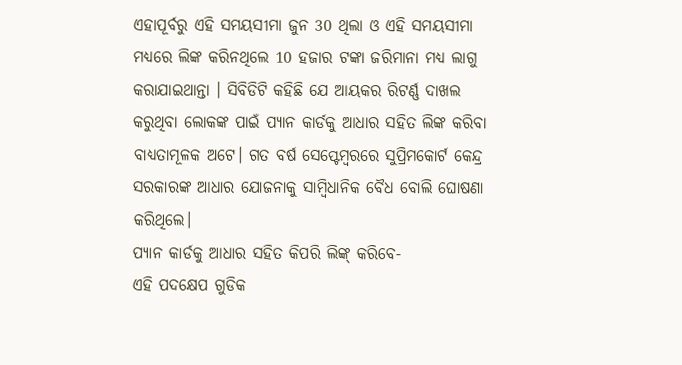ଏହାପୂର୍ବରୁ ଏହି ସମୟସୀମା ଜୁନ 30 ଥିଲା ଓ ଏହି ସମୟସୀମା ମଧ୍ୟରେ ଲିଙ୍କ କରିନଥିଲେ 10 ହଜାର ଟଙ୍କା ଜରିମାନା ମଧ୍ୟ ଲାଗୁ କରାଯାଇଥାନ୍ତା । ସିବିଡିଟି କହିଛି ଯେ ଆୟକର ରିଟର୍ଣ୍ଣ ଦାଖଲ କରୁଥିବା ଲୋକଙ୍କ ପାଇଁ ପ୍ୟାନ କାର୍ଡକୁ ଆଧାର ସହିତ ଲିଙ୍କ କରିବା ବାଧ୍ୟତାମୂଳକ ଅଟେ। ଗତ ବର୍ଷ ସେପ୍ଟେମ୍ବରରେ ସୁପ୍ରିମକୋର୍ଟ କେନ୍ଦ୍ର ସରକାରଙ୍କ ଆଧାର ଯୋଜନାକୁ ସାମ୍ବିଧାନିକ ବୈଧ ବୋଲି ଘୋଷଣା କରିଥିଲେ।
ପ୍ୟାନ କାର୍ଡକୁ ଆଧାର ସହିତ କିପରି ଲିଙ୍କ୍ କରିବେ-
ଏହି ପଦକ୍ଷେପ ଗୁଡିକ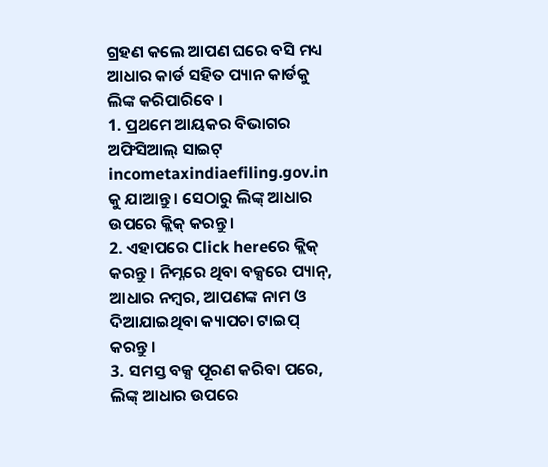ଗ୍ରହଣ କଲେ ଆପଣ ଘରେ ବସି ମଧ୍ୟ ଆଧାର କାର୍ଡ ସହିତ ପ୍ୟାନ କାର୍ଡକୁ ଲିଙ୍କ କରିପାରିବେ ।
1. ପ୍ରଥମେ ଆୟକର ବିଭାଗର ଅଫିସିଆଲ୍ ସାଇଟ୍ incometaxindiaefiling.gov.in କୁ ଯାଆନ୍ତୁ । ସେଠାରୁ ଲିଙ୍କ୍ ଆଧାର ଉପରେ କ୍ଲିକ୍ କରନ୍ତୁ ।
2. ଏହାପରେ Click hereରେ କ୍ଲିକ୍ କରନ୍ତୁ । ନିମ୍ନରେ ଥିବା ବକ୍ସରେ ପ୍ୟାନ୍, ଆଧାର ନମ୍ବର, ଆପଣଙ୍କ ନାମ ଓ ଦିଆଯାଇଥିବା କ୍ୟାପଚା ଟାଇପ୍ କରନ୍ତୁ ।
3. ସମସ୍ତ ବକ୍ସ ପୂରଣ କରିବା ପରେ, ଲିଙ୍କ୍ ଆଧାର ଉପରେ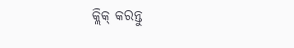କ୍ଲିକ୍ କରନ୍ତୁ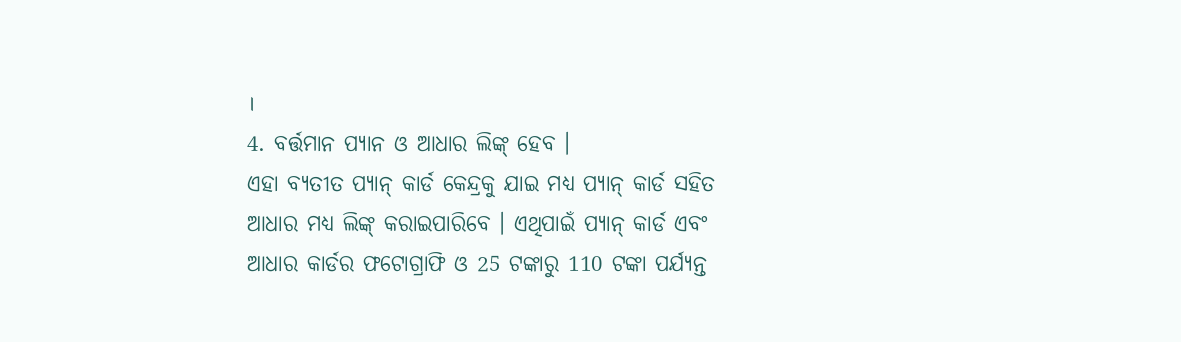।
4. ବର୍ତ୍ତମାନ ପ୍ୟାନ ଓ ଆଧାର ଲିଙ୍କ୍ ହେବ ।
ଏହା ବ୍ୟତୀତ ପ୍ୟାନ୍ କାର୍ଡ କେନ୍ଦ୍ରକୁ ଯାଇ ମଧ୍ୟ ପ୍ୟାନ୍ କାର୍ଡ ସହିତ ଆଧାର ମଧ୍ୟ ଲିଙ୍କ୍ କରାଇପାରିବେ । ଏଥିପାଇଁ ପ୍ୟାନ୍ କାର୍ଡ ଏବଂ ଆଧାର କାର୍ଡର ଫଟୋଗ୍ରାଫି ଓ 25 ଟଙ୍କାରୁ 110 ଟଙ୍କା ପର୍ଯ୍ୟନ୍ତ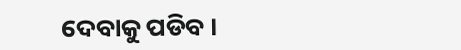ଦେବାକୁ ପଡିବ ।